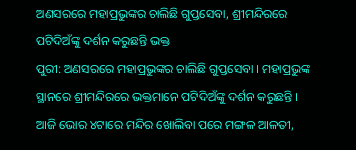ଅଣସରରେ ମହାପ୍ରଭୁଙ୍କର ଚାଲିଛି ଗୁପ୍ତସେବା, ଶ୍ରୀମନ୍ଦିରରେ ପଟିଦିଅଁଙ୍କୁ ଦର୍ଶନ କରୁଛନ୍ତି ଭକ୍ତ
ପୁରୀ: ଅଣସରରେ ମହାପ୍ରଭୁଙ୍କର ଚାଲିଛି ଗୁପ୍ତସେବା । ମହାପ୍ରଭୁଙ୍କ ସ୍ଥାନରେ ଶ୍ରୀମନ୍ଦିରରେ ଭକ୍ତମାନେ ପଟିଦିଅଁଙ୍କୁ ଦର୍ଶନ କରୁଛନ୍ତି । ଆଜି ଭୋର ୪ଟାରେ ମନ୍ଦିର ଖୋଲିବା ପରେ ମଙ୍ଗଳ ଆଳତୀ,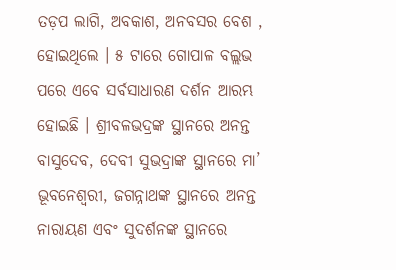ତଡ଼ପ ଲାଗି, ଅବକାଶ, ଅନବସର ବେଶ , ହୋଇଥିଲେ । ୫ ଟାରେ ଗୋପାଳ ବଲ୍ଲଭ ପରେ ଏବେ ସର୍ବସାଧାରଣ ଦର୍ଶନ ଆରମ୍ଭ ହୋଇଛି । ଶ୍ରୀବଳଭଦ୍ରଙ୍କ ସ୍ଥାନରେ ଅନନ୍ତ ବାସୁଦେବ, ଦେବୀ ସୁଭଦ୍ରାଙ୍କ ସ୍ଥାନରେ ମା’ ଭୂବନେଶ୍ବରୀ, ଜଗନ୍ନାଥଙ୍କ ସ୍ଥାନରେ ଅନନ୍ତ ନାରାୟଣ ଏବଂ ସୁଦର୍ଶନଙ୍କ ସ୍ଥାନରେ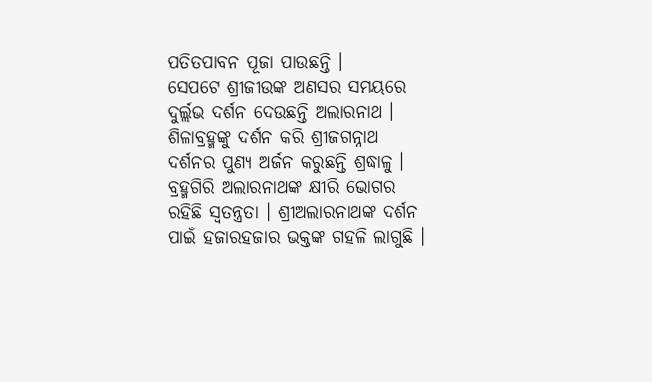ପତିତପାବନ ପୂଜା ପାଉଛନ୍ତି ।
ସେପଟେ ଶ୍ରୀଜୀଉଙ୍କ ଅଣସର ସମୟରେ ଦୁର୍ଲ୍ଲଭ ଦର୍ଶନ ଦେଉଛନ୍ତି ଅଲାରନାଥ । ଶିଳାବ୍ରହ୍ମଙ୍କୁ ଦର୍ଶନ କରି ଶ୍ରୀଜଗନ୍ନାଥ ଦର୍ଶନର ପୁଣ୍ୟ ଅର୍ଜନ କରୁଛନ୍ତି ଶ୍ରଦ୍ଧାଳୁ । ବ୍ରହ୍ମଗିରି ଅଲାରନାଥଙ୍କ କ୍ଷୀରି ଭୋଗର ରହିଛି ସ୍ବତନ୍ତ୍ରତା । ଶ୍ରୀଅଲାରନାଥଙ୍କ ଦର୍ଶନ ପାଇଁ ହଜାରହଜାର ଭକ୍ତଙ୍କ ଗହଳି ଲାଗୁଛି ।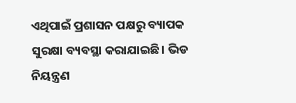ଏଥିପାଇଁ ପ୍ରଶାସନ ପକ୍ଷରୁ ବ୍ୟାପକ ସୁରକ୍ଷା ବ୍ୟବସ୍ଥା କରାଯାଇଛି। ଭିଡ ନିୟନ୍ତ୍ରଣ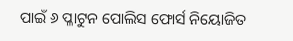ପାଇଁ ୬ ପ୍ଳାଟୁନ ପୋଲିସ ଫୋର୍ସ ନିୟୋଜିତ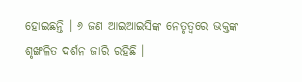ହୋଇଛନ୍ତି । ୬ ଜଣ ଆଇଆଇସିଙ୍କ ନେତୃତ୍ବରେ ଭକ୍ତଙ୍କ ଶୃଙ୍ଖଳିତ ଦର୍ଶନ ଜାରି ରହିଛି ।